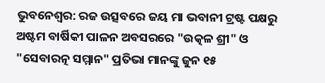ଭୁବନେଶ୍ବର: ରଜ ଉତ୍ସବରେ ଜୟ ମା ଭବାନୀ ଟ୍ରଷ୍ଟ ପକ୍ଷରୁ ଅଷ୍ଟମ ବାର୍ଷିକୀ ପାଳନ ଅବସରରେ "ଉତ୍କଳ ଶ୍ରୀ" ଓ "ସେବାରତ୍ନ ସମ୍ମାନ" ପ୍ରତିଭା ମାନଙ୍କୁ ଜୁନ ୧୫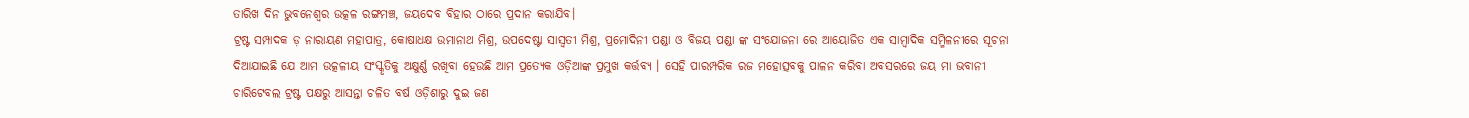ତାରିଖ ଦିନ ଭୁବନେଶ୍ଵର ଉତ୍କଳ ରଙ୍ଗମଞ୍ଚ, ଜୟଦେବ ବିହାର ଠାରେ ପ୍ରଦାନ କରାଯିବ।
ଟ୍ରଷ୍ଟ ସମ୍ପାଦକ ଡ଼ ନାରାୟଣ ମହାପାତ୍ର, କୋଷାଧକ୍ଷ ଉମାନାଥ ମିଶ୍ର, ଉପଦେଷ୍ଟା ସାସ୍ୱତୀ ମିଶ୍ର, ପ୍ରମୋଦିନୀ ପଣ୍ଡା ଓ ବିଜୟ ପଣ୍ଡା ଙ୍କ ସଂଯୋଜନା ରେ ଆୟୋଜିତ ଏକ ସାମ୍ବାଦିକ ସମ୍ମିଳନୀରେ ସୂଚନା ଦିଆଯାଇଛି ଯେ ଆମ ଉତ୍କଳୀୟ ସଂସ୍କୃତିକୁ ଅକ୍ଷୁର୍ଣ୍ଣ ରଖିବା ହେଉଛି ଆମ ପ୍ରତ୍ୟେକ ଓଡ଼ିଆଙ୍କ ପ୍ରମୁଖ କର୍ତ୍ତବ୍ୟ । ସେହି ପାରମ୍ପରିକ ରଜ ମହୋତ୍ସବକୁ ପାଳନ କରିବା ଅବସରରେ ଜୟ ମା ଭବାନୀ ଚାରିଟେବଲ ଟ୍ରଷ୍ଟ ପକ୍ଷରୁ ଆସନ୍ତା ଚଳିତ ବର୍ଷ ଓଡ଼ିଶାରୁ ଦୁଇ ଜଣ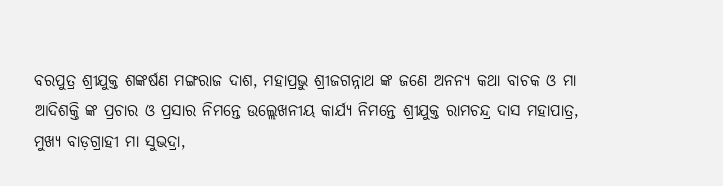ବରପୁତ୍ର ଶ୍ରୀଯୁକ୍ତ ଶଙ୍କର୍ଷଣ ମଙ୍ଗରାଜ ଦାଶ, ମହାପ୍ରଭୁ ଶ୍ରୀଜଗନ୍ନାଥ ଙ୍କ ଜଣେ ଅନନ୍ୟ କଥା ବାଚକ ଓ ମା ଆଦିଶକ୍ତି ଙ୍କ ପ୍ରଚାର ଓ ପ୍ରସାର ନିମନ୍ତେ ଉଲ୍ଲେଖନୀୟ କାର୍ଯ୍ୟ ନିମନ୍ତେ ଶ୍ରୀଯୁକ୍ତ ରାମଚନ୍ଦ୍ର ଦାସ ମହାପାତ୍ର, ମୁଖ୍ୟ ବାଡ଼ଗ୍ରାହୀ ମା ସୁଭଦ୍ରା,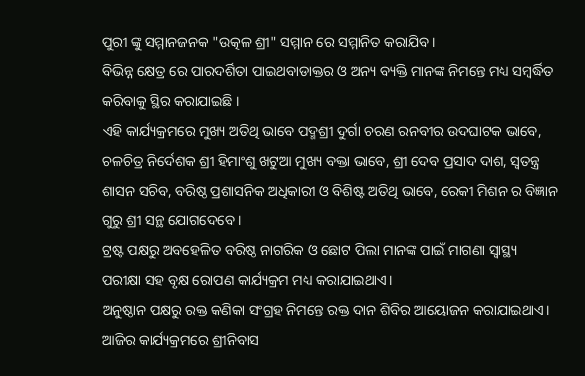ପୁରୀ ଙ୍କୁ ସମ୍ମାନଜନକ "ଉତ୍କଳ ଶ୍ରୀ" ସମ୍ମାନ ରେ ସମ୍ମାନିତ କରାଯିବ।
ବିଭିନ୍ନ କ୍ଷେତ୍ର ରେ ପାରଦର୍ଶିତା ପାଇଥବାଡାକ୍ତର ଓ ଅନ୍ୟ ବ୍ୟକ୍ତି ମାନଙ୍କ ନିମନ୍ତେ ମଧ୍ୟ ସମ୍ବର୍ଦ୍ଧିତ କରିବାକୁ ସ୍ଥିର କରାଯାଇଛି ।
ଏହି କାର୍ଯ୍ୟକ୍ରମରେ ମୁଖ୍ୟ ଅତିଥି ଭାବେ ପଦ୍ମଶ୍ରୀ ଦୁର୍ଗା ଚରଣ ରନବୀର ଉଦଘାଟକ ଭାବେ, ଚଳଚିତ୍ର ନିର୍ଦେଶକ ଶ୍ରୀ ହିମାଂଶୁ ଖଟୁଆ ମୁଖ୍ୟ ବକ୍ତା ଭାବେ, ଶ୍ରୀ ଦେବ ପ୍ରସାଦ ଦାଶ, ସ୍ୱତନ୍ତ୍ର ଶାସନ ସଚିବ, ବରିଷ୍ଠ ପ୍ରଶାସନିକ ଅଧିକାରୀ ଓ ବିଶିଷ୍ଟ ଅତିଥି ଭାବେ, ରେକୀ ମିଶନ ର ବିଜ୍ଞାନ ଗୁରୁ ଶ୍ରୀ ସନ୍ଥ ଯୋଗଦେବେ ।
ଟ୍ରଷ୍ଟ ପକ୍ଷରୁ ଅବହେଳିତ ବରିଷ୍ଠ ନାଗରିକ ଓ ଛୋଟ ପିଲା ମାନଙ୍କ ପାଇଁ ମାଗଣା ସ୍ୱାସ୍ଥ୍ୟ ପରୀକ୍ଷା ସହ ବୃକ୍ଷ ରୋପଣ କାର୍ଯ୍ୟକ୍ରମ ମଧ୍ୟ କରାଯାଇଥାଏ।
ଅନୁଷ୍ଠାନ ପକ୍ଷରୁ ରକ୍ତ କଣିକା ସଂଗ୍ରହ ନିମନ୍ତେ ରକ୍ତ ଦାନ ଶିବିର ଆୟୋଜନ କରାଯାଇଥାଏ।
ଆଜିର କାର୍ଯ୍ୟକ୍ରମରେ ଶ୍ରୀନିବାସ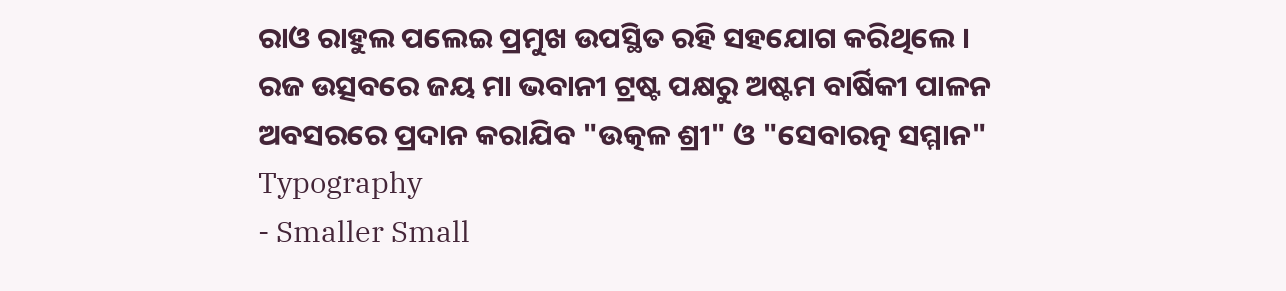ରାଓ ରାହୁଲ ପଲେଇ ପ୍ରମୁଖ ଉପସ୍ଥିତ ରହି ସହଯୋଗ କରିଥିଲେ ।
ରଜ ଉତ୍ସବରେ ଜୟ ମା ଭବାନୀ ଟ୍ରଷ୍ଟ ପକ୍ଷରୁ ଅଷ୍ଟମ ବାର୍ଷିକୀ ପାଳନ ଅବସରରେ ପ୍ରଦାନ କରାଯିବ "ଉତ୍କଳ ଶ୍ରୀ" ଓ "ସେବାରତ୍ନ ସମ୍ମାନ"
Typography
- Smaller Small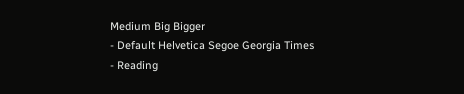Medium Big Bigger
- Default Helvetica Segoe Georgia Times
- Reading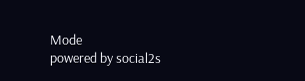Mode
powered by social2s